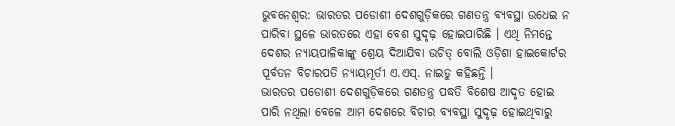ଭୁବନେଶ୍ୱର: ଭାରତର ପଡୋଶୀ ଦେଶଗୁଡ଼ିକରେ ଗଣତନ୍ତ୍ର ବ୍ୟବସ୍ଥା ଉଧେଇ ନ ପାରିବା ସ୍ଥଳେ ଭାରତରେ ଏହା ବେଶ ସୁଦୃଢ଼ ହୋଇପାରିଛି । ଏଥି ନିମନ୍ତେ ଦେଶର ନ୍ୟାୟପାଳିକାଙ୍କୁ ଶ୍ରେୟ ଦିଆଯିବା ଉଚିତ୍ ବୋଲି ଓଡ଼ିଶା ହାଇକୋର୍ଟର ପୂର୍ବତନ ବିଚାରପତି ନ୍ୟାୟମୂର୍ତୀ ଏ.ଏସ୍. ନାଇଡୁ କହିଛନ୍ତି ।
ଭାରତର ପଡୋଶୀ ଦେଶଗୁଡ଼ିକରେ ଗଣତନ୍ତ୍ର ପଦ୍ଧତି ବିଶେଷ ଆଦୃତ ହୋଇ ପାରି ନଥିଲା ବେଳେ ଆମ ଦେଶରେ ବିଚାର ବ୍ୟବସ୍ଥା ସୁଦୃଢ଼ ହୋଇଥିବାରୁ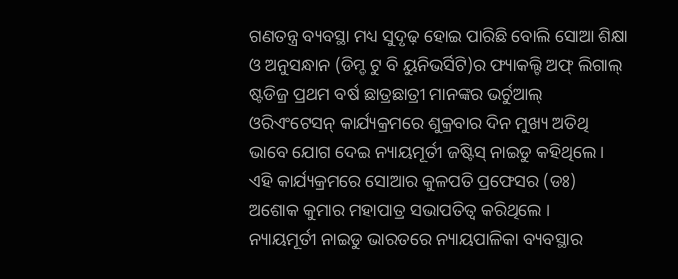ଗଣତନ୍ତ୍ର ବ୍ୟବସ୍ଥା ମଧ୍ୟ ସୁଦୃଢ଼ ହୋଇ ପାରିଛି ବୋଲି ସୋଆ ଶିକ୍ଷା ଓ ଅନୁସନ୍ଧାନ (ଡିମ୍ଡ ଟୁ ବି ୟୁନିଭର୍ସିଟି)ର ଫ୍ୟାକଲ୍ଟି ଅଫ୍ ଲିଗାଲ୍ ଷ୍ଟଡିଜ୍ର ପ୍ରଥମ ବର୍ଷ ଛାତ୍ରଛାତ୍ରୀ ମାନଙ୍କର ଭର୍ଚୁଆଲ୍ ଓରିଏଂଟେସନ୍ କାର୍ଯ୍ୟକ୍ରମରେ ଶୁକ୍ରବାର ଦିନ ମୁଖ୍ୟ ଅତିଥି ଭାବେ ଯୋଗ ଦେଇ ନ୍ୟାୟମୂର୍ତୀ ଜଷ୍ଟିସ୍ ନାଇଡୁ କହିଥିଲେ ।
ଏହି କାର୍ଯ୍ୟକ୍ରମରେ ସୋଆର କୁଳପତି ପ୍ରଫେସର (ଡଃ) ଅଶୋକ କୁମାର ମହାପାତ୍ର ସଭାପତିତ୍ୱ କରିଥିଲେ ।
ନ୍ୟାୟମୂର୍ତୀ ନାଇଡୁ ଭାରତରେ ନ୍ୟାୟପାଳିକା ବ୍ୟବସ୍ଥାର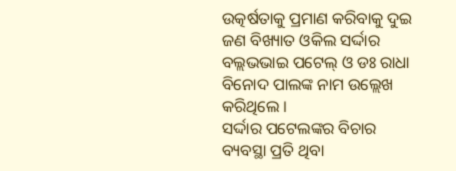ଉତ୍କର୍ଷତାକୁ ପ୍ରମାଣ କରିବାକୁ ଦୁଇ ଜଣ ବିଖ୍ୟାତ ଓକିଲ ସର୍ଦ୍ଦାର ବଲ୍ଲଭଭାଇ ପଟେଲ୍ ଓ ଡଃ ରାଧା ବିନୋଦ ପାଲଙ୍କ ନାମ ଉଲ୍ଲେଖ କରିଥିଲେ ।
ସର୍ଦ୍ଦାର ପଟେଲଙ୍କର ବିଚାର ବ୍ୟବସ୍ଥା ପ୍ରତି ଥିବା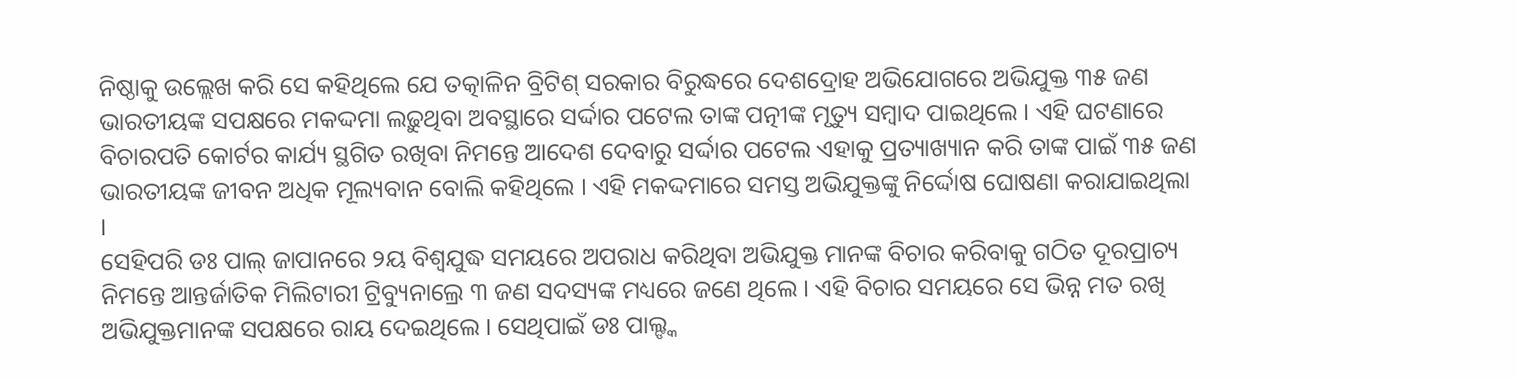ନିଷ୍ଠାକୁ ଉଲ୍ଲେଖ କରି ସେ କହିଥିଲେ ଯେ ତତ୍କାଳିନ ବ୍ରିଟିଶ୍ ସରକାର ବିରୁଦ୍ଧରେ ଦେଶଦ୍ରୋହ ଅଭିଯୋଗରେ ଅଭିଯୁକ୍ତ ୩୫ ଜଣ ଭାରତୀୟଙ୍କ ସପକ୍ଷରେ ମକଦ୍ଦମା ଲଢ଼ୁଥିବା ଅବସ୍ଥାରେ ସର୍ଦ୍ଦାର ପଟେଲ ତାଙ୍କ ପତ୍ନୀଙ୍କ ମୃତ୍ୟୁ ସମ୍ବାଦ ପାଇଥିଲେ । ଏହି ଘଟଣାରେ ବିଚାରପତି କୋର୍ଟର କାର୍ଯ୍ୟ ସ୍ଥଗିତ ରଖିବା ନିମନ୍ତେ ଆଦେଶ ଦେବାରୁ ସର୍ଦ୍ଦାର ପଟେଲ ଏହାକୁ ପ୍ରତ୍ୟାଖ୍ୟାନ କରି ତାଙ୍କ ପାଇଁ ୩୫ ଜଣ ଭାରତୀୟଙ୍କ ଜୀବନ ଅଧିକ ମୂଲ୍ୟବାନ ବୋଲି କହିଥିଲେ । ଏହି ମକଦ୍ଦମାରେ ସମସ୍ତ ଅଭିଯୁକ୍ତଙ୍କୁ ନିର୍ଦ୍ଦୋଷ ଘୋଷଣା କରାଯାଇଥିଲା ।
ସେହିପରି ଡଃ ପାଲ୍ ଜାପାନରେ ୨ୟ ବିଶ୍ୱଯୁଦ୍ଧ ସମୟରେ ଅପରାଧ କରିଥିବା ଅଭିଯୁକ୍ତ ମାନଙ୍କ ବିଚାର କରିବାକୁ ଗଠିତ ଦୂରପ୍ରାଚ୍ୟ ନିମନ୍ତେ ଆନ୍ତର୍ଜାତିକ ମିଲିଟାରୀ ଟ୍ରିବ୍ୟୁନାଲ୍ରେ ୩ ଜଣ ସଦସ୍ୟଙ୍କ ମଧ୍ୟରେ ଜଣେ ଥିଲେ । ଏହି ବିଚାର ସମୟରେ ସେ ଭିନ୍ନ ମତ ରଖି ଅଭିଯୁକ୍ତମାନଙ୍କ ସପକ୍ଷରେ ରାୟ ଦେଇଥିଲେ । ସେଥିପାଇଁ ଡଃ ପାଲ୍ଙ୍କ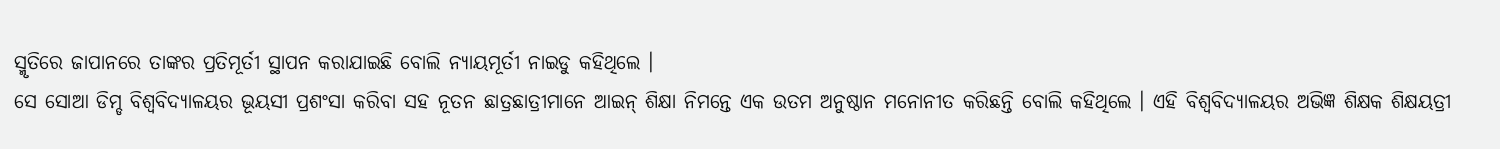ସ୍ମୃତିରେ ଜାପାନରେ ତାଙ୍କର ପ୍ରତିମୂର୍ତୀ ସ୍ଥାପନ କରାଯାଇଛି ବୋଲି ନ୍ୟାୟମୂର୍ତୀ ନାଇଡୁ କହିଥିଲେ ।
ସେ ସୋଆ ଡିମ୍ଡ ବିଶ୍ୱବିଦ୍ୟାଳୟର ଭୂୟସୀ ପ୍ରଶଂସା କରିବା ସହ ନୂତନ ଛାତ୍ରଛାତ୍ରୀମାନେ ଆଇନ୍ ଶିକ୍ଷା ନିମନ୍ତେ ଏକ ଉତମ ଅନୁଷ୍ଠାନ ମନୋନୀତ କରିଛନ୍ତି ବୋଲି କହିଥିଲେ । ଏହି ବିଶ୍ୱବିଦ୍ୟାଳୟର ଅଭିଜ୍ଞ ଶିକ୍ଷକ ଶିକ୍ଷୟତ୍ରୀ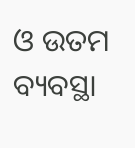ଓ ଉତମ ବ୍ୟବସ୍ଥା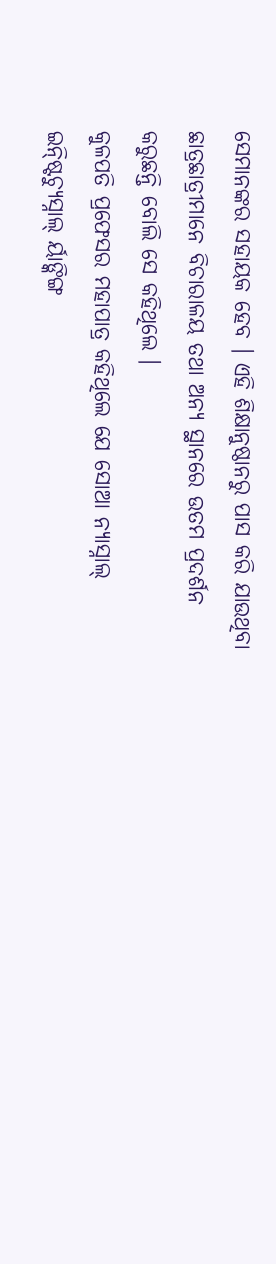ସେମାନଙ୍କର ସହାୟକ ହେବ । ଏହି ଶିକ୍ଷାନୁଷ୍ଠାନରୁ ପାସ କରି ଯାଉଥିବା ଛାତ୍ରଛାତ୍ରୀମାନେ ବିଚାରାଳୟ ତଥା ଅନ୍ୟ ସ୍ଥାନରେ ଉତମ ପ୍ରଦର୍ଶନ କରୁଛନ୍ତି ବୋଲି ସେ କହିଥିଲେ ।
କୁଳପତି ପ୍ରଫେସର ମହାପାତ୍ର କହିଥିଲେ ଯେ ସୋଆ ନ୍ୟାସ୍ନାଲ୍ ଇନ୍ଷ୍ଟିଚ୍ୟୁସ୍ନାଲ୍ ର୍ୟାଙ୍କିଙ୍ଗ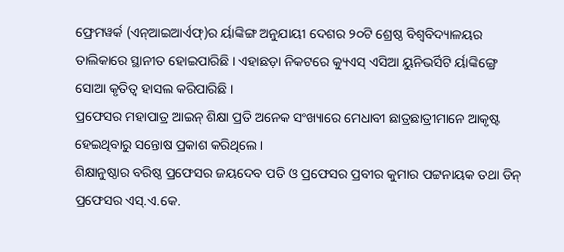ଫ୍ରେମୱର୍କ (ଏନ୍ଆଇଆର୍ଏଫ୍)ର ର୍ୟାଙ୍କିଙ୍ଗ ଅନୁଯାୟୀ ଦେଶର ୨୦ଟି ଶ୍ରେଷ୍ଠ ବିଶ୍ୱବିଦ୍ୟାଳୟର ତାଲିକାରେ ସ୍ଥାନୀତ ହୋଇପାରିଛି । ଏହାଛଡ଼ା ନିକଟରେ କ୍ୟୁଏସ୍ ଏସିଆ ୟୁନିଭର୍ସିଟି ର୍ୟାଙ୍କିଙ୍ଗ୍ରେ ସୋଆ କୃତିତ୍ୱ ହାସଲ କରିପାରିଛି ।
ପ୍ରଫେସର ମହାପାତ୍ର ଆଇନ୍ ଶିକ୍ଷା ପ୍ରତି ଅନେକ ସଂଖ୍ୟାରେ ମେଧାବୀ ଛାତ୍ରଛାତ୍ରୀମାନେ ଆକୃଷ୍ଟ ହେଇଥିବାରୁ ସନ୍ତୋଷ ପ୍ରକାଶ କରିଥିଲେ ।
ଶିକ୍ଷାନୁଷ୍ଠାର ବରିଷ୍ଠ ପ୍ରଫେସର ଜୟଦେବ ପତି ଓ ପ୍ରଫେସର ପ୍ରବୀର କୁମାର ପଟ୍ଟନାୟକ ତଥା ଡିନ୍ ପ୍ରଫେସର ଏସ୍.ଏ.କେ.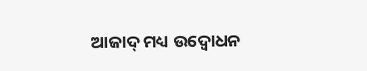ଆଜାଦ୍ ମଧ୍ୟ ଉଦ୍ବୋଧନ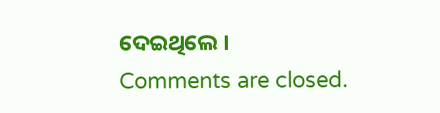ଦେଇଥିଲେ ।
Comments are closed.